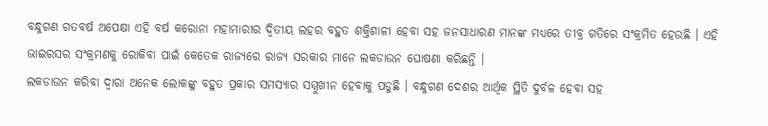ବନ୍ଧୁଗଣ ଗତବର୍ଷ ଅପେକ୍ଷା ଏହି ବର୍ଷ କରୋନା ମହାମାରୀର ଦ୍ଵିତୀୟ ଲହର ବହୁତ ଶକ୍ତିଶାଳୀ ହେବା ସହ ଜନସାଧାରଣ ମାନଙ୍କ ମଧ୍ୟରେ ତୀବ୍ର ଗତିରେ ସଂକ୍ରମିତ ହେଉଛି । ଏହି ଭାଇରସର ସଂକ୍ରମଣକୁ ରୋକିବା ପାଇଁ କେତେକ ରାଜ୍ୟରେ ରାଜ୍ୟ ସରକାର ମାନେ ଲକଡାଉନ ଘୋଷଣା କରିଛନ୍ତି ।
ଲକଡାଉନ କରିବା ଦ୍ଵାରା ଅନେକ ଲୋକଙ୍କୁ ବହୁତ ପ୍ରକାର ସମସ୍ୟାର ସମ୍ମୁଖୀନ ହେବାକୁ ପଡୁଛି । ବନ୍ଧୁଗଣ ଦେଶର ଆର୍ଥିକ ସ୍ଥିତି ଦୁର୍ବଳ ହେବା ସହ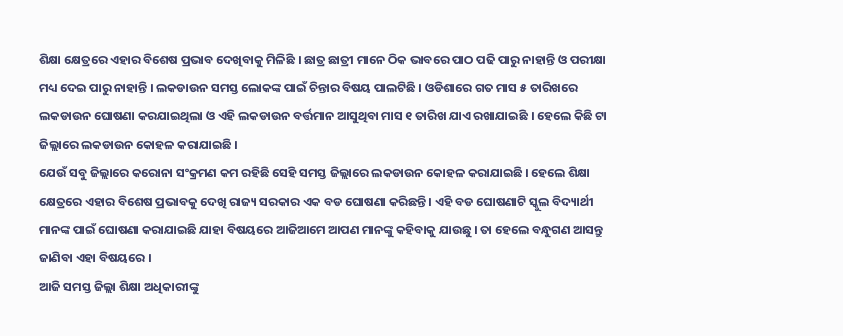ଶିକ୍ଷା କ୍ଷେତ୍ରରେ ଏହାର ବିଶେଷ ପ୍ରଭାବ ଦେଖିବାକୁ ମିଳିଛି । ଛାତ୍ର ଛାତ୍ରୀ ମାନେ ଠିକ ଭାବରେ ପାଠ ପଢି ପାରୁ ନାହାନ୍ତି ଓ ପରୀକ୍ଷା ମଧ୍ୟ ଦେଇ ପାରୁ ନାହାନ୍ତି । ଲକଡାଉନ ସମସ୍ତ ଲୋକଙ୍କ ପାଇଁ ଚିନ୍ତାର ବିଷୟ ପାଲଟିଛି । ଓଡିଶାରେ ଗତ ମାସ ୫ ତାରିଖରେ ଲକଡାଉନ ଘୋଷଣା କରଯାଇଥିଲା ଓ ଏହି ଲକଡାଉନ ବର୍ତ୍ତମାନ ଆସୁଥିବା ମାସ ୧ ତାରିଖ ଯାଏ ରଖାଯାଇଛି । ହେଲେ କିଛି ଟା ଜିଲ୍ଲାରେ ଲକଡାଉନ କୋହଳ କରାଯାଇଛି ।
ଯେଉଁ ସବୁ ଜିଲ୍ଲାରେ କରୋନା ସଂକ୍ରମଣ କମ ରହିଛି ସେହି ସମସ୍ତ ଜିଲ୍ଲାରେ ଲକଡାଉନ କୋହଳ କରାଯାଇଛି । ହେଲେ ଶିକ୍ଷା କ୍ଷେତ୍ରରେ ଏହାର ବିଶେଷ ପ୍ରଭାବକୁ ଦେଖି ରାଜ୍ୟ ସରକାର ଏକ ବଡ ଘୋଷଣା କରିଛନ୍ତି । ଏହି ବଡ ଘୋଷଣାଟି ସ୍କୁଲ ବିଦ୍ୟାର୍ଥୀ ମାନଙ୍କ ପାଇଁ ଘୋଷଣା କରାଯାଇଛି ଯାହା ବିଷୟରେ ଆଜିଆମେ ଆପଣ ମାନଙ୍କୁ କହିବାକୁ ଯାଉଛୁ । ତା ହେଲେ ବନ୍ଧୁଗଣ ଆସନ୍ତୁ ଜାଣିବା ଏହା ବିଷୟରେ ।
ଆଜି ସମସ୍ତ ଜିଲ୍ଲା ଶିକ୍ଷା ଅଧିକାରୀଙ୍କୁ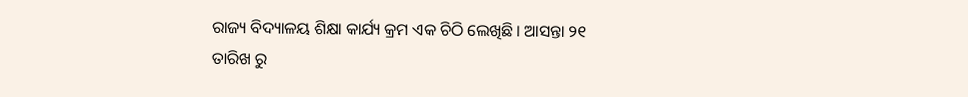ରାଜ୍ୟ ବିଦ୍ୟାଳୟ ଶିକ୍ଷା କାର୍ଯ୍ୟ କ୍ରମ ଏକ ଚିଠି ଲେଖିଛି । ଆସନ୍ତା ୨୧ ତାରିଖ ରୁ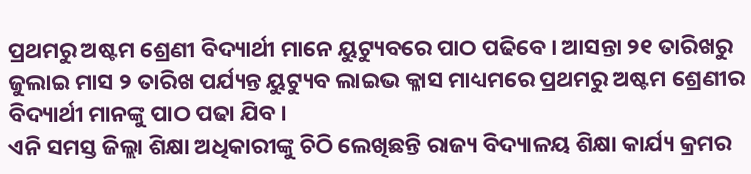ପ୍ରଥମରୁ ଅଷ୍ଟମ ଶ୍ରେଣୀ ବିଦ୍ୟାର୍ଥୀ ମାନେ ୟୁଟ୍ୟୁବରେ ପାଠ ପଢିବେ । ଆସନ୍ତା ୨୧ ତାରିଖରୁ ଜୁଲାଇ ମାସ ୨ ତାରିଖ ପର୍ଯ୍ୟନ୍ତ ୟୁଟ୍ୟୁବ ଲାଇଭ କ୍ଳାସ ମାଧ୍ୟମରେ ପ୍ରଥମରୁ ଅଷ୍ଟମ ଶ୍ରେଣୀର ବିଦ୍ୟାର୍ଥୀ ମାନଙ୍କୁ ପାଠ ପଢା ଯିବ ।
ଏନି ସମସ୍ତ ଜିଲ୍ଲା ଶିକ୍ଷା ଅଧିକାରୀଙ୍କୁ ଚିଠି ଲେଖିଛନ୍ତି ରାଜ୍ୟ ବିଦ୍ୟାଳୟ ଶିକ୍ଷା କାର୍ଯ୍ୟ କ୍ରମର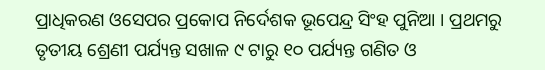ପ୍ରାଧିକରଣ ଓସେପର ପ୍ରକୋପ ନିର୍ଦେଶକ ଭୂପେନ୍ଦ୍ର ସିଂହ ପୁନିଆ । ପ୍ରଥମରୁ ତୃତୀୟ ଶ୍ରେଣୀ ପର୍ଯ୍ୟନ୍ତ ସଖାଳ ୯ ଟାରୁ ୧୦ ପର୍ଯ୍ୟନ୍ତ ଗଣିତ ଓ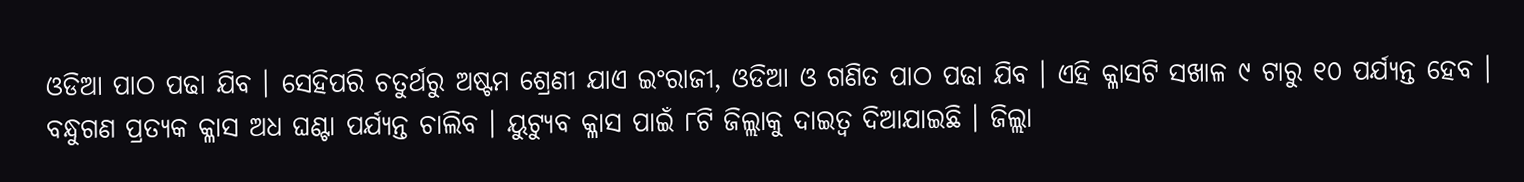ଓଡିଆ ପାଠ ପଢା ଯିବ । ସେହିପରି ଚତୁର୍ଥରୁ ଅଷ୍ଟମ ଶ୍ରେଣୀ ଯାଏ ଇଂରାଜୀ, ଓଡିଆ ଓ ଗଣିତ ପାଠ ପଢା ଯିବ । ଏହି କ୍ଳାସଟି ସଖାଳ ୯ ଟାରୁ ୧୦ ପର୍ଯ୍ୟନ୍ତ ହେବ ।
ବନ୍ଧୁଗଣ ପ୍ରତ୍ୟକ କ୍ଳାସ ଅଧ ଘଣ୍ଟା ପର୍ଯ୍ୟନ୍ତ ଚାଲିବ । ୟୁଟ୍ୟୁବ କ୍ଳାସ ପାଇଁ ୮ଟି ଜିଲ୍ଲାକୁ ଦାଇତ୍ଵ ଦିଆଯାଇଛି । ଜିଲ୍ଲା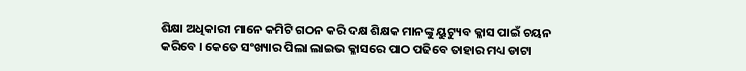ଶିକ୍ଷା ଅଧିକାରୀ ମାନେ କମିଟି ଗଠନ କରି ଦକ୍ଷ ଶିକ୍ଷକ ମାନଙ୍କୁ ୟୁଟ୍ୟୁବ କ୍ଳାସ ପାଇଁ ଚୟନ କରିବେ । କେତେ ସଂଖ୍ୟାର ପିଲା ଲାଇଭ କ୍ଳାସରେ ପାଠ ପଢିବେ ତାହାର ମଧ୍ୟ ଡାଟା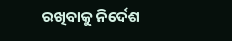ରଖିବାକୁ ନିର୍ଦେଶ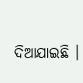ଦିଆଯାଇଛି ।